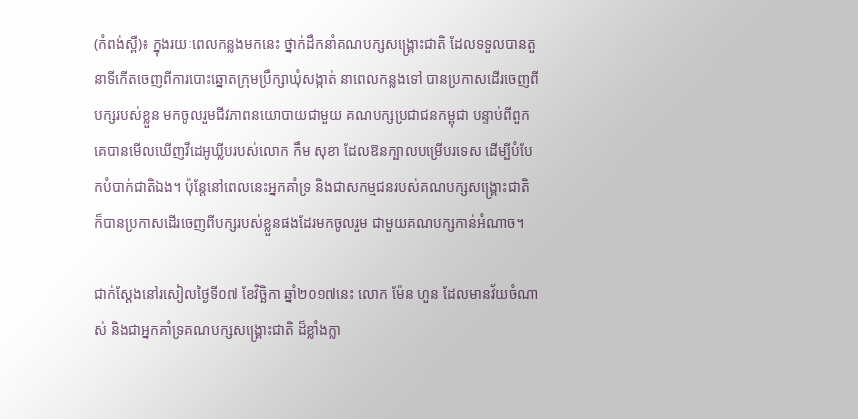(កំពង់ស្ពឺ)៖ ក្នុងរយៈពេលកន្លងមកនេះ ថ្នាក់ដឹកនាំគណបក្សសង្គ្រោះជាតិ ដែលទទួលបានតួនាទីកើតចេញពីការបោះឆ្នោតក្រុមប្រឹក្សាឃុំសង្កាត់ នាពេលកន្លងទៅ បានប្រកាសដើរចេញពីបក្សរបស់ខ្លួន មកចូលរួមជីវភាពនយោបាយជាមួយ គណបក្សប្រជាជនកម្ពុជា បន្ទាប់ពីពួកគេបានមើលឃើញវីដេអូឃ្លីបរបស់លោក កឹម សុខា ដែលឱនក្បាលបម្រើបរទេស ដើម្បីបំបែកបំបាក់ជាតិឯង។ ប៉ុន្ដែនៅពេលនេះអ្នកគាំទ្រ និងជាសកម្មជនរបស់គណបក្សសង្គ្រោះជាតិ ក៏បានប្រកាសដើរចេញពីបក្សរបស់ខ្លួនផងដែរមកចូលរួម ជាមួយគណបក្សកាន់អំណាច។

ជាក់ស្ដែងនៅរសៀលថ្ងៃទី០៧ ខែវិច្ឆិកា ឆ្នាំ២០១៧នេះ លោក ម៉ែន ហួន ដែលមានវ័យចំណាស់ និងជាអ្នកគាំទ្រគណបក្សសង្គ្រោះជាតិ ដ៏ខ្លាំងក្លា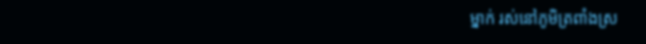ម្នាក់ រស់នៅភូមិត្រពាំងស្រ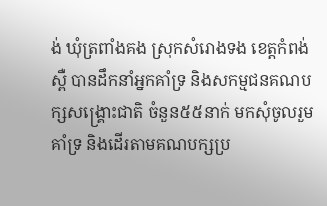ង់ ឃុំត្រពាំងគង ស្រុកសំរោងទង ខេត្តកំពង់ស្ពឺ បានដឹកនាំអ្នកគាំទ្រ និងសកម្មជនគណបក្សសង្គ្រោះជាតិ ចំនួន៥៥នាក់ មកសុំចូលរួមគាំទ្រ និងដើរតាមគណបក្សប្រ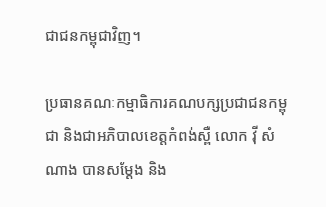ជាជនកម្ពុជាវិញ។

ប្រធានគណៈកម្មាធិការគណបក្សប្រជាជនកម្ពុជា និងជាអភិបាលខេត្តកំពង់ស្ពឺ លោក វ៉ី សំណាង បានសម្ដែង និង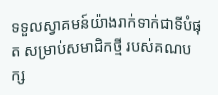ទទួលស្វាគមន៍យ៉ាងរាក់ទាក់ជាទីបំផុត សម្រាប់សមាជិកថ្មី របស់គណបក្ស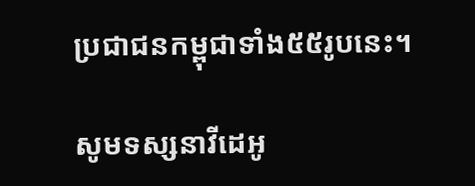ប្រជាជនកម្ពុជាទាំង៥៥រូបនេះ។

សូមទស្សនាវីដេអូ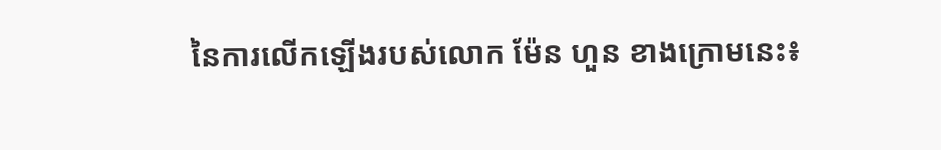នៃការលើកឡើងរបស់លោក ម៉ែន ហួន ខាងក្រោមនេះ៖